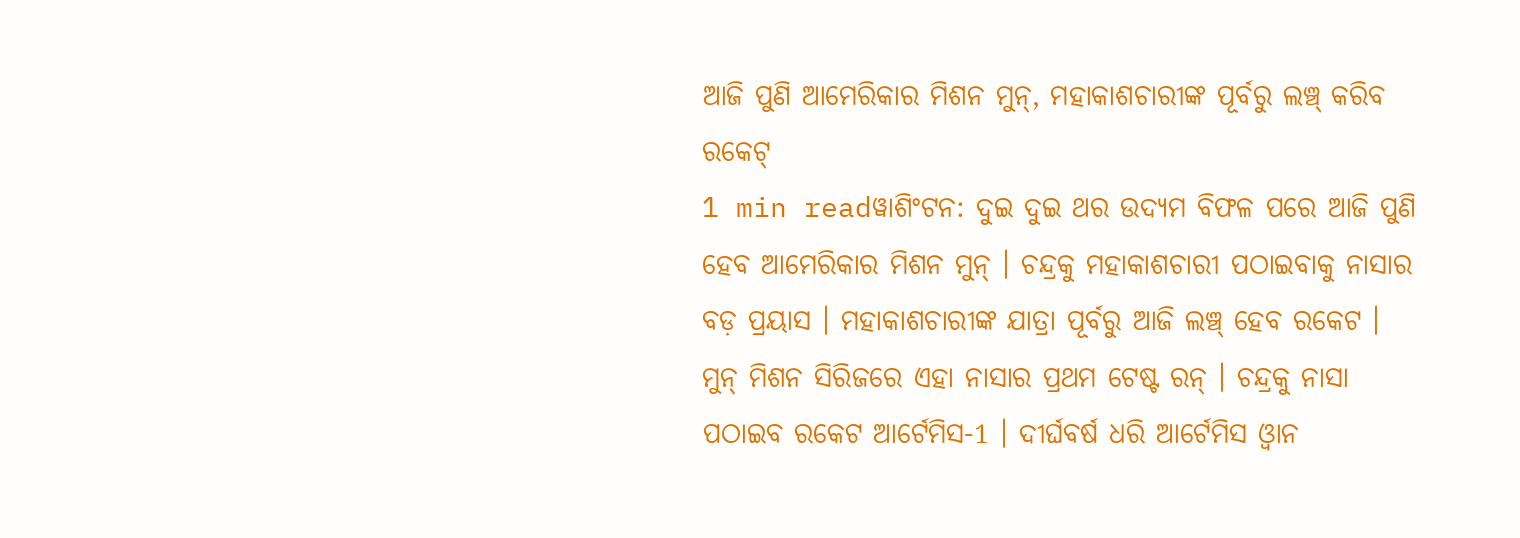ଆଜି ପୁଣି ଆମେରିକାର ମିଶନ ମୁନ୍, ମହାକାଶଚାରୀଙ୍କ ପୂର୍ବରୁ ଲଞ୍ଚ୍ କରିବ ରକେଟ୍
1 min readୱାଶିଂଟନ: ଦୁଇ ଦୁଇ ଥର ଉଦ୍ୟମ ବିଫଳ ପରେ ଆଜି ପୁଣି ହେବ ଆମେରିକାର ମିଶନ ମୁନ୍ । ଚନ୍ଦ୍ରକୁ ମହାକାଶଚାରୀ ପଠାଇବାକୁ ନାସାର ବଡ଼ ପ୍ରୟାସ । ମହାକାଶଚାରୀଙ୍କ ଯାତ୍ରା ପୂର୍ବରୁ ଆଜି ଲଞ୍ଚ୍ ହେବ ରକେଟ । ମୁନ୍ ମିଶନ ସିରିଜରେ ଏହା ନାସାର ପ୍ରଥମ ଟେଷ୍ଟ ରନ୍ । ଚନ୍ଦ୍ରକୁ ନାସା ପଠାଇବ ରକେଟ ଆର୍ଟେମିସ-1 । ଦୀର୍ଘବର୍ଷ ଧରି ଆର୍ଟେମିସ ଓ୍ବାନ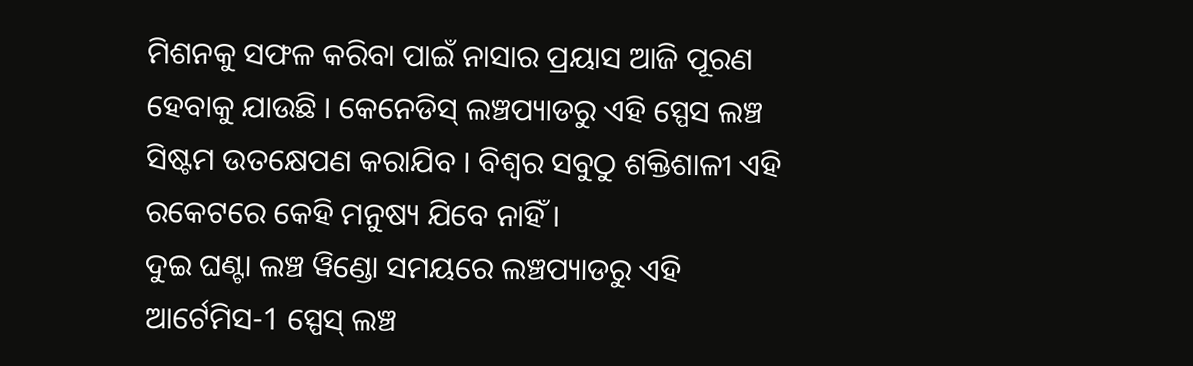ମିଶନକୁ ସଫଳ କରିବା ପାଇଁ ନାସାର ପ୍ରୟାସ ଆଜି ପୂରଣ ହେବାକୁ ଯାଉଛି । କେନେଡିସ୍ ଲଞ୍ଚପ୍ୟାଡରୁ ଏହି ସ୍ପେସ ଲଞ୍ଚ ସିଷ୍ଟମ ଉତକ୍ଷେପଣ କରାଯିବ । ବିଶ୍ବର ସବୁଠୁ ଶକ୍ତିଶାଳୀ ଏହି ରକେଟରେ କେହି ମନୁଷ୍ୟ ଯିବେ ନାହିଁ ।
ଦୁଇ ଘଣ୍ଟା ଲଞ୍ଚ ୱିଣ୍ଡୋ ସମୟରେ ଲଞ୍ଚପ୍ୟାଡରୁ ଏହି ଆର୍ଟେମିସ-1 ସ୍ପେସ୍ ଲଞ୍ଚ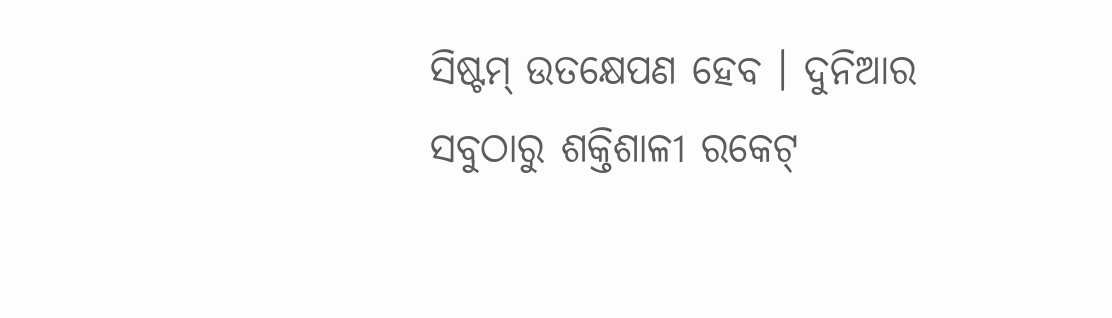ସିଷ୍ଟମ୍ ଉତକ୍ଷେପଣ ହେବ । ଦୁନିଆର ସବୁଠାରୁ ଶକ୍ତିଶାଳୀ ରକେଟ୍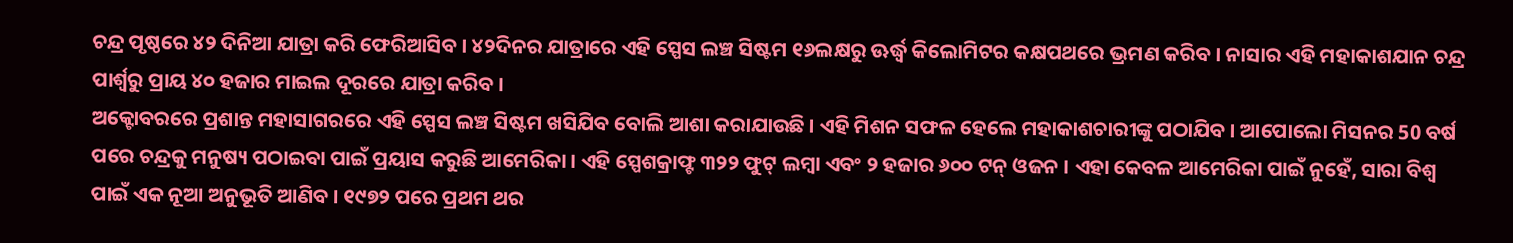ଚନ୍ଦ୍ର ପୃଷ୍ଠରେ ୪୨ ଦିନିଆ ଯାତ୍ରା କରି ଫେରିଆସିବ । ୪୨ଦିନର ଯାତ୍ରାରେ ଏହି ସ୍ପେସ ଲଞ୍ଚ ସିଷ୍ଟମ ୧୬ଲକ୍ଷରୁ ଊର୍ଦ୍ଧ୍ବ କିଲୋମିଟର କକ୍ଷପଥରେ ଭ୍ରମଣ କରିବ । ନାସାର ଏହି ମହାକାଶଯାନ ଚନ୍ଦ୍ର ପାର୍ଶ୍ୱରୁ ପ୍ରାୟ ୪୦ ହଜାର ମାଇଲ ଦୂରରେ ଯାତ୍ରା କରିବ ।
ଅକ୍ଟୋବରରେ ପ୍ରଶାନ୍ତ ମହାସାଗରରେ ଏହି ସ୍ପେସ ଲଞ୍ଚ ସିଷ୍ଟମ ଖସିଯିବ ବୋଲି ଆଶା କରାଯାଉଛି । ଏହି ମିଶନ ସଫଳ ହେଲେ ମହାକାଶଚାରୀଙ୍କୁ ପଠାଯିବ । ଆପୋଲୋ ମିସନର 50 ବର୍ଷ ପରେ ଚନ୍ଦ୍ରକୁ ମନୁଷ୍ୟ ପଠାଇବା ପାଇଁ ପ୍ରୟାସ କରୁଛି ଆମେରିକା । ଏହି ସ୍ପେଶକ୍ରାଫ୍ଟ ୩୨୨ ଫୁଟ୍ ଲମ୍ବା ଏବଂ ୨ ହଜାର ୬୦୦ ଟନ୍ ଓଜନ । ଏହା କେବଳ ଆମେରିକା ପାଇଁ ନୁହେଁ, ସାରା ବିଶ୍ବ ପାଇଁ ଏକ ନୂଆ ଅନୁଭୂତି ଆଣିବ । ୧୯୭୨ ପରେ ପ୍ରଥମ ଥର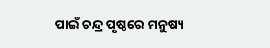ପାଇଁ ଚନ୍ଦ୍ର ପୃଷ୍ଠରେ ମନୁଷ୍ୟ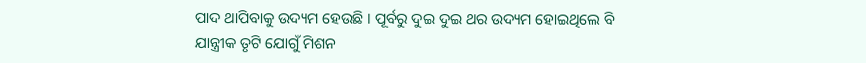ପାଦ ଥାପିବାକୁ ଉଦ୍ୟମ ହେଉଛି । ପୂର୍ବରୁ ଦୁଇ ଦୁଇ ଥର ଉଦ୍ୟମ ହୋଇଥିଲେ ବି ଯାନ୍ତ୍ରୀକ ତୃଟି ଯୋଗୁଁ ମିଶନ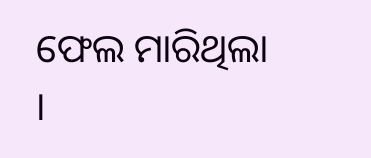ଫେଲ ମାରିଥିଲା ।